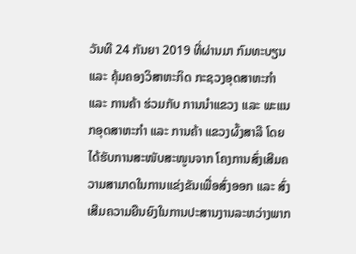ວັນທີ 24 ກັນຍາ 2019 ທີ່ຜ່ານມາ ກົມທະບຽນ ແລະ ຄຸ້ມຄອງວິສາຫະກິດ ກະຊວງອຸດສາຫະກຳ ແລະ ການຄ້າ ຮ່ວມກັບ ການນຳແຂວງ ແລະ ພະແນກອຸດສາຫະກຳ ແລະ ການຄ້າ ແຂວງຜົ້ງສາລີ ໂດຍໄດ້ຮັບການສະໜັບສະໜູນຈາກ ໂຄງການສົ່ງເສີມຄວາມສາມາດໃນການແຂ່ງຂັນເພື່ອສົ່ງອອກ ແລະ ສົ່ງເສີມຄວາມຍືນຍົງໃນການປະສານງານລະຫວ່າງພາກ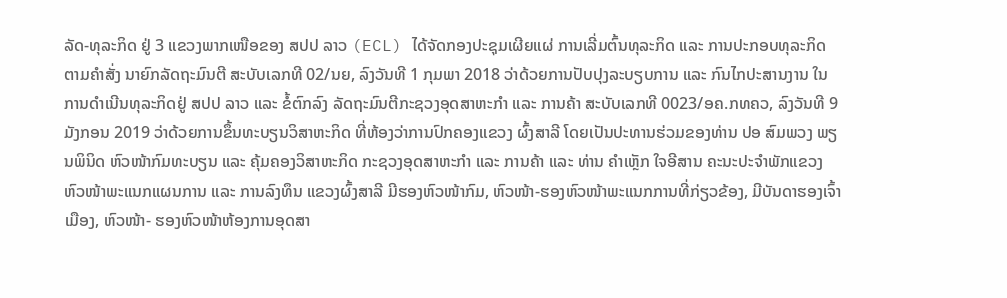ລັດ-ທຸລະກິດ ຢູ່ 3 ແຂວງພາກເໜືອຂອງ ສປປ ລາວ (ECL) ໄດ້ຈັດກອງປະຊຸມເຜີຍແຜ່ ການເລີ່ມຕົ້ນທຸລະກິດ ແລະ ການປະກອບທຸລະກິດ ຕາມຄຳສັ່ງ ນາຍົກລັດຖະມົນຕີ ສະບັບເລກທີ 02/ນຍ, ລົງວັນທີ 1 ກຸມພາ 2018 ວ່າດ້ວຍການປັບປຸງລະບຽບການ ແລະ ກົນໄກປະສານງານ ໃນການດຳເນີນທຸລະກິດຢູ່ ສປປ ລາວ ແລະ ຂໍ້ຕົກລົງ ລັດຖະມົນຕີກະຊວງອຸດສາຫະກຳ ແລະ ການຄ້າ ສະບັບເລກທີ 0023/ອຄ.ກທຄວ, ລົງວັນທີ 9 ມັງກອນ 2019 ວ່າດ້ວຍການຂຶ້ນທະບຽນວິສາຫະກິດ ທີ່ຫ້ອງວ່າການປົກຄອງແຂວງ ຜົ້ງສາລີ ໂດຍເປັນປະທານຮ່ວມຂອງທ່ານ ປອ ສົມພວງ ພຽນພິນິດ ຫົວໜ້າກົມທະບຽນ ແລະ ຄຸ້ມຄອງວິສາຫະກິດ ກະຊວງອຸດສາຫະກຳ ແລະ ການຄ້າ ແລະ ທ່ານ ຄຳເຫຼັກ ໃຈອີສານ ຄະນະປະຈຳພັກແຂວງ ຫົວໜ້າພະແນກແຜນການ ແລະ ການລົງທຶນ ແຂວງຜົ້ງສາລີ ມີຮອງຫົວໜ້າກົມ, ຫົວໜ້າ-ຮອງຫົວໜ້າພະແນກການທີ່ກ່ຽວຂ້ອງ, ມີບັນດາຮອງເຈົ້າເມືອງ, ຫົວໜ້າ- ຮອງຫົວໜ້າຫ້ອງການອຸດສາ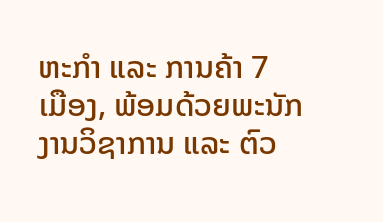ຫະກຳ ແລະ ການຄ້າ 7 ເມືອງ, ພ້ອມດ້ວຍພະນັກງານວິຊາການ ແລະ ຕົວ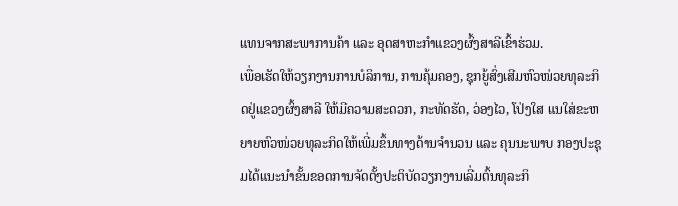ແທນຈາກສະພາການຄ້າ ແລະ ອຸດສາຫະກຳແຂວງຜົ້ງສາລີເຂົ້າຮ່ວມ.
ເພື່ອເຮັດໃຫ້ວຽກງານການບໍລິການ, ການຄຸ້ມຄອງ, ຊຸກຍູ້ສົ່ງເສີມຫົວໜ່ວຍທຸລະກິດຢູ່ແຂວງຜົ້ງສາລີ ໃຫ້ມີຄວາມສະດວກ, ກະທັດຮັດ, ວ່ອງໄວ, ໂປ່ງໃສ ແນໃສ່ຂະຫຍາຍຫົວໜ່ວຍທຸລະກິດໃຫ້ເພີ່ມຂຶ້ນທາງດ້ານຈຳນວນ ແລະ ຄຸນນະພາບ ກອງປະຊຸມໄດ້ແນະນຳຂັ້ນຂອດການຈັດຕັ້ງປະຕິບັດວຽກງານເລີ່ມຕົ້ນທຸລະກິ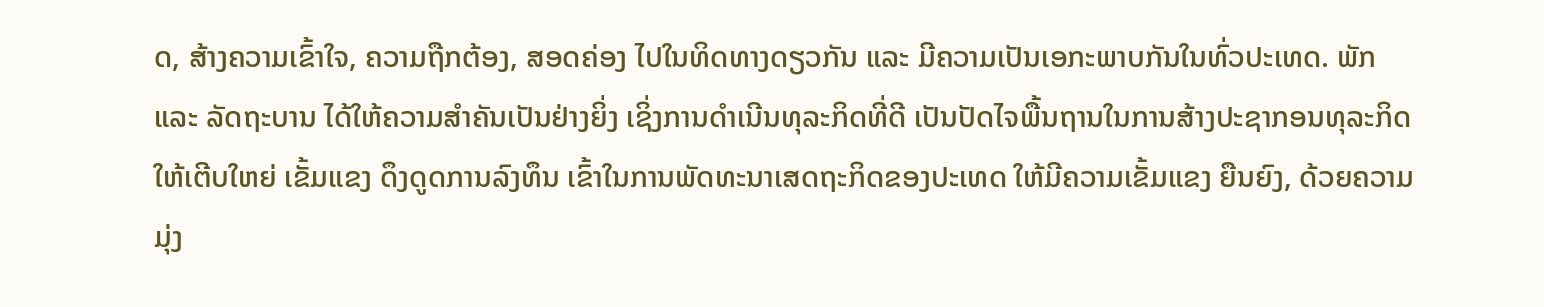ດ, ສ້າງຄວາມເຂົ້າໃຈ, ຄວາມຖືກຕ້ອງ, ສອດຄ່ອງ ໄປໃນທິດທາງດຽວກັນ ແລະ ມີຄວາມເປັນເອກະພາບກັນໃນທົ່ວປະເທດ. ພັກ ແລະ ລັດຖະບານ ໄດ້ໃຫ້ຄວາມສຳຄັນເປັນຢ່າງຍິ່ງ ເຊິ່ງການດຳເນີນທຸລະກິດທີ່ດີ ເປັນປັດໄຈພື້ນຖານໃນການສ້າງປະຊາກອນທຸລະກິດໃຫ້ເຕີບໃຫຍ່ ເຂັ້ມແຂງ ດຶງດູດການລົງທຶນ ເຂົ້າໃນການພັດທະນາເສດຖະກິດຂອງປະເທດ ໃຫ້ມີຄວາມເຂັ້ມແຂງ ຍືນຍົງ, ດ້ວຍຄວາມມຸ່ງ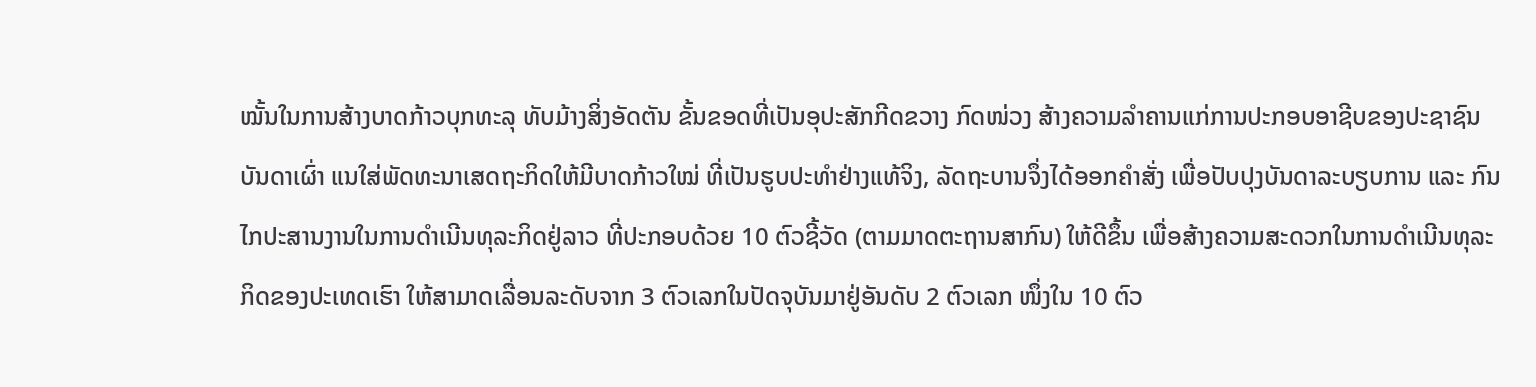ໝັ້ນໃນການສ້າງບາດກ້າວບຸກທະລຸ ທັບມ້າງສິ່ງອັດຕັນ ຂັ້ນຂອດທີ່ເປັນອຸປະສັກກີດຂວາງ ກົດໜ່ວງ ສ້າງຄວາມລຳຄານແກ່ການປະກອບອາຊີບຂອງປະຊາຊົນບັນດາເຜົ່າ ແນໃສ່ພັດທະນາເສດຖະກິດໃຫ້ມີບາດກ້າວໃໝ່ ທີ່ເປັນຮູບປະທຳຢ່າງແທ້ຈິງ, ລັດຖະບານຈຶ່ງໄດ້ອອກຄຳສັ່ງ ເພື່ອປັບປຸງບັນດາລະບຽບການ ແລະ ກົນໄກປະສານງານໃນການດຳເນີນທຸລະກິດຢູ່ລາວ ທີ່ປະກອບດ້ວຍ 10 ຕົວຊີ້ວັດ (ຕາມມາດຕະຖານສາກົນ) ໃຫ້ດີຂຶ້ນ ເພື່ອສ້າງຄວາມສະດວກໃນການດຳເນີນທຸລະກິດຂອງປະເທດເຮົາ ໃຫ້ສາມາດເລື່ອນລະດັບຈາກ 3 ຕົວເລກໃນປັດຈຸບັນມາຢູ່ອັນດັບ 2 ຕົວເລກ ໜຶ່ງໃນ 10 ຕົວ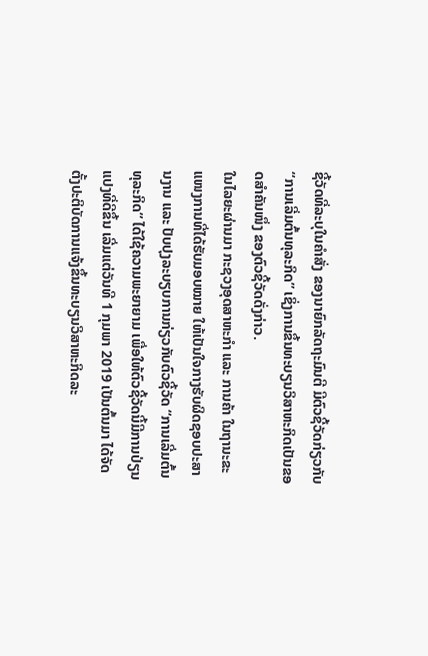ຊີ້ວັດທີ່ລະບຸໃນຄຳສັ່ງ ຂອງນາຍົກລັດຖະມົນຕີ ມີຕົວຊີ້ວັດກ່ຽວກັບ “ການເລີ່ມຕົ້ນທຸລະກິດ” ເຊິ່ງການຂຶ້ນທະບຽນວິສາຫະກິດເປັນຂອດສຳຄັນໜຶ່ງ ຂອງຕົວຊີ້ວັດດັ່ງກ່າວ.
ໃນໄລຍະຜ່ານມາ ກະຊວງອຸດສາຫະກຳ ແລະ ການຄ້າ ໃນຖານະຂະແໜງການທີ່ໄດ້ຮັບມອບໝາຍ ໃຫ້ເປັນໃຈກາງຮັບຜິດຊອບປະສານງານ ແລະ ປັບປຸງລະບຽບການກ່ຽວກັບຕົວຊີ້ວັດ “ການເລີ່ມຕົ້ນທຸລະກິດ” ໄດ້ໃຊ້ຄວາມພະຍາຍາມ ເພື່ອໃຫ້ຕົວຊີ້ວັດນີ້ມີການປ່ຽນແປງທີ່ດີຂຶ້ນ ເລີ່ມແຕ່ວັນທີ 1 ກຸມພາ 2019 ເປັນຕົ້ນມາ ໄດ້ຈັດຕັ້ງປະຕິບັດການແຈ້ງຂຶ້ນທະບຽນວິສາຫະກິດລະ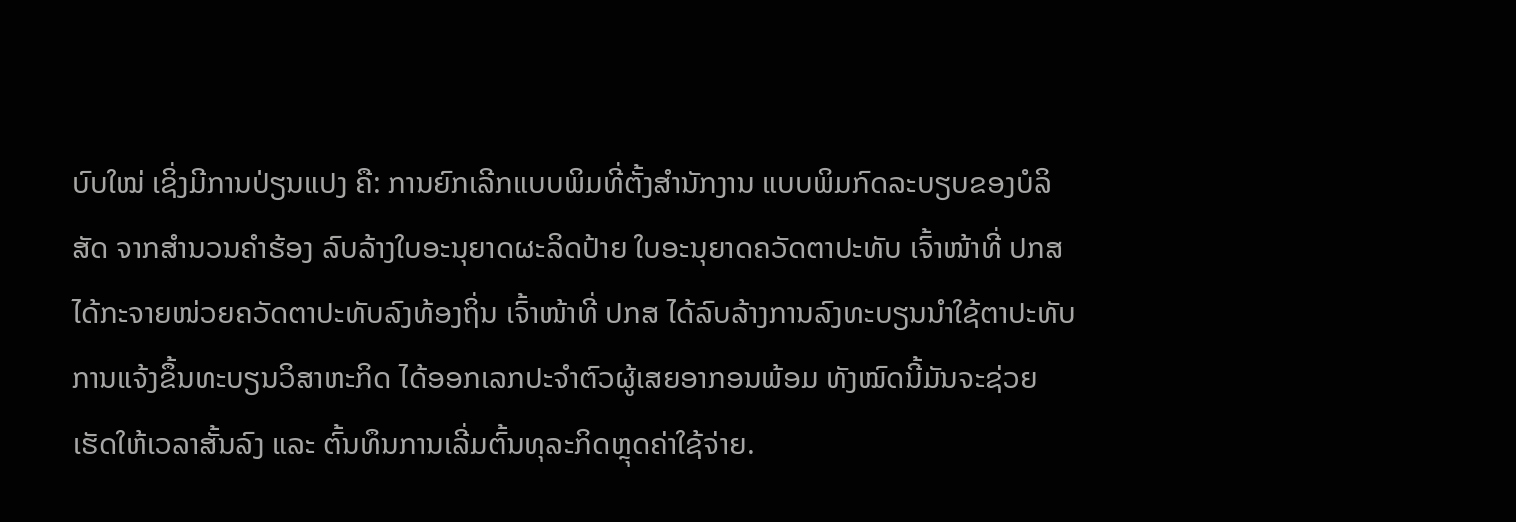ບົບໃໝ່ ເຊິ່ງມີການປ່ຽນແປງ ຄື: ການຍົກເລີກແບບພິມທີ່ຕັ້ງສຳນັກງານ ແບບພິມກົດລະບຽບຂອງບໍລິສັດ ຈາກສຳນວນຄຳຮ້ອງ ລົບລ້າງໃບອະນຸຍາດຜະລິດປ້າຍ ໃບອະນຸຍາດຄວັດຕາປະທັບ ເຈົ້າໜ້າທີ່ ປກສ ໄດ້ກະຈາຍໜ່ວຍຄວັດຕາປະທັບລົງທ້ອງຖິ່ນ ເຈົ້າໜ້າທີ່ ປກສ ໄດ້ລົບລ້າງການລົງທະບຽນນຳໃຊ້ຕາປະທັບ ການແຈ້ງຂຶ້ນທະບຽນວິສາຫະກິດ ໄດ້ອອກເລກປະຈຳຕົວຜູ້ເສຍອາກອນພ້ອມ ທັງໝົດນີ້ມັນຈະຊ່ວຍເຮັດໃຫ້ເວລາສັ້ນລົງ ແລະ ຕົ້ນທຶນການເລີ່ມຕົ້ນທຸລະກິດຫຼຸດຄ່າໃຊ້ຈ່າຍ.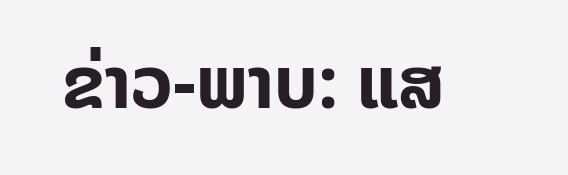ຂ່າວ-ພາບ: ແສ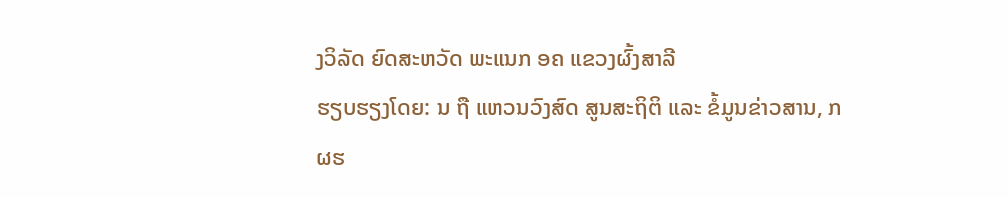ງວິລັດ ຍົດສະຫວັດ ພະແນກ ອຄ ແຂວງຜົ້ງສາລີ
ຮຽບຮຽງໂດຍ: ນ ຖື ແຫວນວົງສົດ ສູນສະຖິຕິ ແລະ ຂໍ້ມູນຂ່າວສານ, ກ ຜຮ